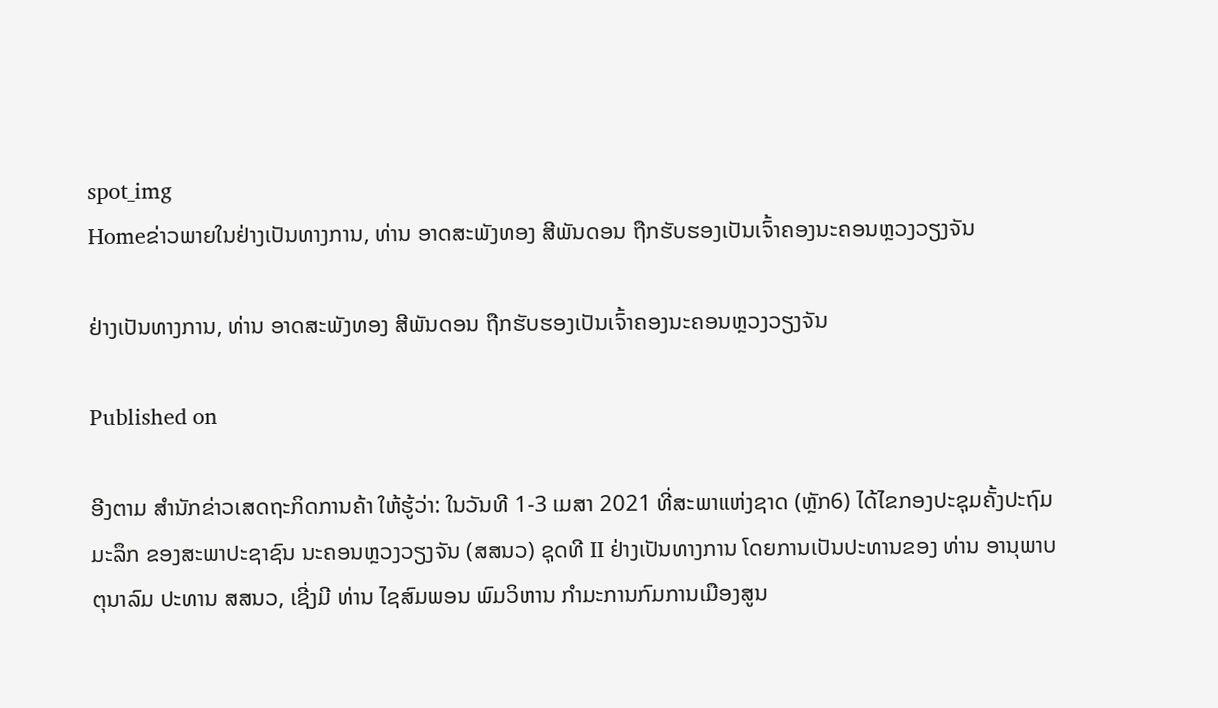spot_img
Homeຂ່າວພາຍໃນຢ່າງເປັນທາງການ, ທ່ານ ອາດສະພັງທອງ ສີພັນດອນ ຖືກຮັບຮອງເປັນເຈົ້າຄອງນະຄອນຫຼວງວຽງຈັນ

ຢ່າງເປັນທາງການ, ທ່ານ ອາດສະພັງທອງ ສີພັນດອນ ຖືກຮັບຮອງເປັນເຈົ້າຄອງນະຄອນຫຼວງວຽງຈັນ

Published on

ອີງຕາມ ສຳນັກຂ່າວເສດຖະກິດການຄ້າ ໃຫ້ຮູ້ວ່າ: ໃນວັນທີ 1-3 ເມສາ 2021 ທີ່ສະພາແຫ່ງຊາດ (ຫຼັກ6) ໄດ້ໄຂກອງປະຊຸມຄັ້ງປະຖົມມະລຶກ ຂອງສະພາປະຊາຊົນ ນະຄອນຫຼວງວຽງຈັນ (ສສນວ) ຊຸດທີ II ຢ່າງເປັນທາງການ ໂດຍການເປັນປະທານຂອງ ທ່ານ ອານຸພາບ ຕຸນາລົມ ປະທານ ສສນວ, ເຊີ່ງມີ ທ່ານ ໄຊສົມພອນ ພົມວິຫານ ກຳມະການກົມການເມືອງສູນ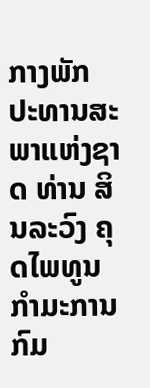ກາງພັກ ປະທານສະພາແຫ່ງຊາດ ທ່ານ ສິນລະວົງ ຄຸດໄພທູນ ກຳມະການກົມ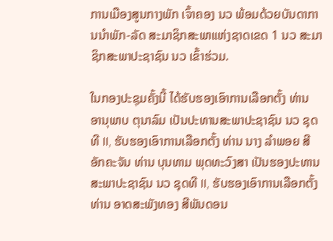ການເມືອງສູນກາງພັກ ເຈົ້າຄອງ ນວ ພ້ອມດ້ວຍບັນດາການນຳພັກ-ລັດ ສະມາຊິກສະພາແຫ່ງຊາດເຂດ 1 ນວ ສະມາຊິກສະພາປະຊາຊົນ ນວ ເຂົ້າຮ່ວມ.

ໃນກອງປະຊຸມຄັ້ງນີ້ ໄດ້ຮັບຮອງເອົາການເລືອກຕັ້ງ ທ່ານ ອານຸພາບ ຕຸນາລົມ ເປັນປະທານສະພາປະຊາຊົນ ນວ ຊຸດທີ II, ຮັບຮອງເອົາການເລືອກຕັ້ງ ທ່ານ ນາງ ລໍາພອຍ ສີອັກຄະຈັນ ທ່ານ ບຸນທາມ ພຸດທະວົງສາ ເປັນຮອງປະທານສະພາປະຊາຊົນ ນວ ຊຸດທີ II, ຮັບຮອງເອົາການເລືອກຕັ້ງ ທ່ານ ອາດສະພັງທອງ ສີພັນດອນ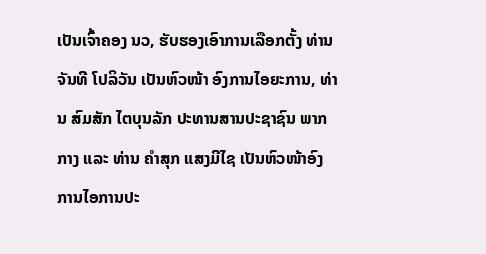ເປັນເຈົ້າຄອງ ນວ, ຮັບຮອງເອົາການເລືອກຕັ້ງ ທ່ານ ຈັນທີ ໂປລິວັນ ເປັນຫົວໜ້າ ອົງການໄອຍະການ, ທ່ານ ສົມສັກ ໄຕບຸນລັກ ປະທານສານປະຊາຊົນ ພາກກາງ ແລະ ທ່ານ ຄໍາສຸກ ແສງມີໄຊ ເປັນຫົວໜ້າອົງການໄອການປະ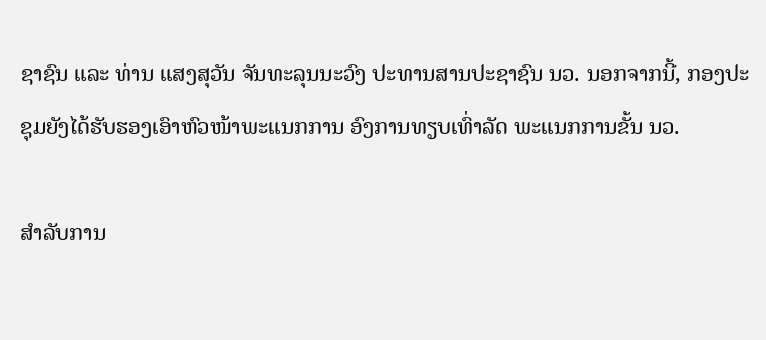ຊາຊົນ ແລະ ທ່ານ ແສງສຸວັນ ຈັນທະລຸນນະວົງ ປະທານສານປະຊາຊົນ ນວ. ນອກຈາກນີ້, ກອງປະຊຸມຍັງໄດ້ຮັບຮອງເອົາຫົວໜ້າພະແນກການ ອົງການທຽບເທົ່າລັດ ພະແນກການຂັ້ນ ນວ.

ສຳລັບການ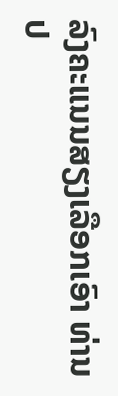ລົງຄະແນນສຽງເລືອກເອົາ ທ່ານ ປ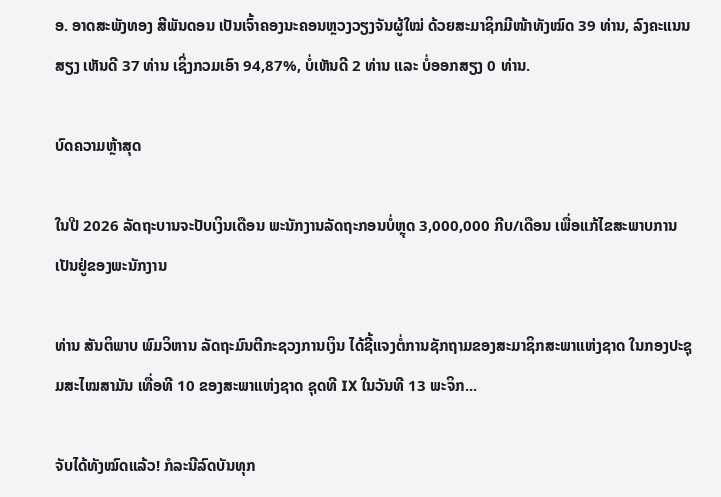ອ. ອາດສະພັງທອງ ສີພັນດອນ ເປັນເຈົ້າຄອງນະຄອນຫຼວງວຽງຈັນຜູ້ໃໝ່ ດ້ວຍສະມາຊິກມີໜ້າທັງໝົດ 39 ທ່ານ, ລົງຄະແນນສຽງ ເຫັນດີ 37 ທ່ານ ເຊິ່ງກວມເອົາ 94,87%, ບໍ່ເຫັນດີ 2 ທ່ານ ແລະ ບໍ່ອອກສຽງ 0 ທ່ານ.

ບົດຄວາມຫຼ້າສຸດ

ໃນປີ 2026 ລັດຖະບານຈະປັບເງິນເດືອນ ພະນັກງານລັດຖະກອນບໍ່ຫຼຸດ 3,000,000 ກີບ/ເດືອນ ເພື່ອແກ້ໄຂສະພາບການເປັນຢູ່ຂອງພະນັກງານ

ທ່ານ ສັນຕິພາບ ພົມວິຫານ ລັດຖະມົນຕີກະຊວງການເງິນ ໄດ້ຊີ້ແຈງຕໍ່ການຊັກຖາມຂອງສະມາຊິກສະພາແຫ່ງຊາດ ໃນກອງປະຊຸມສະໄໝສາມັນ ເທື່ອທີ 10 ຂອງສະພາແຫ່ງຊາດ ຊຸດທີ IX ໃນວັນທີ 13 ພະຈິກ...

ຈັບໄດ້ທັງໝົດແລ້ວ! ກໍລະນີລົດບັນທຸກ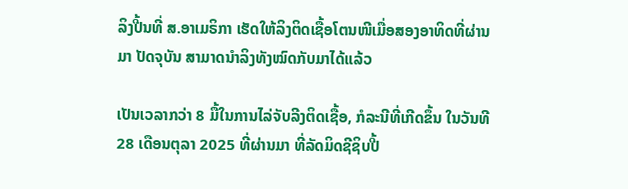ລິງປີ້ນທີ່ ສ.ອາເມຣິກາ ເຮັດໃຫ້ລິງຕິດເຊື້ອໂຕນໜີເມື່ອສອງອາທິດທີ່ຜ່ານມາ ປັດຈຸບັນ ສາມາດນຳລິງທັງໝົດກັບມາໄດ້ແລ້ວ

ເປັນເວລາກວ່າ 8 ມື້ໃນການໄລ່ຈັບລີງຕິດເຊື້ອ, ກໍລະນີທີ່ເກີດຂຶ້ນ ໃນວັນທີ 28 ເດືອນຕຸລາ 2025 ທີ່ຜ່ານມາ ທີ່ລັດມິດຊີຊິບປີ້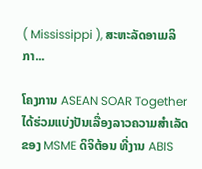( Mississippi ), ສະຫະລັດອາເມລິກາ...

ໂຄງການ ASEAN SOAR Together ໄດ້ຮ່ວມແບ່ງປັນເລື່ອງລາວຄວາມສໍາເລັດຂອງ MSME ດິຈິຕ້ອນ ທີ່ງານ ABIS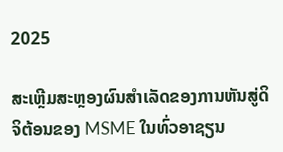2025

ສະເຫຼີມສະຫຼອງຜົນສໍາເລັດຂອງການຫັນສູ່ດິຈິຕ້ອນຂອງ MSME ໃນທົ່ວອາຊຽນ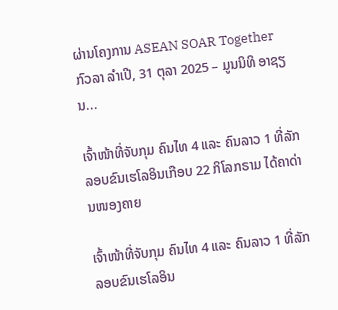ຜ່ານໂຄງການ ASEAN SOAR Together ກົວລາ ລໍາເປີ, 31 ຕຸລາ 2025 – ມູນນິທິ ອາຊຽນ...

ເຈົ້າໜ້າທີ່ຈັບກຸມ ຄົນໄທ 4 ແລະ ຄົນລາວ 1 ທີ່ລັກລອບຂົນເຮໂລອິນເກືອບ 22 ກິໂລກຣາມ ໄດ້ຄາດ່ານໜອງຄາຍ

ເຈົ້າໜ້າທີ່ຈັບກຸມ ຄົນໄທ 4 ແລະ ຄົນລາວ 1 ທີ່ລັກລອບຂົນເຮໂລອິນ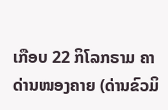ເກືອບ 22 ກິໂລກຣາມ ຄາດ່ານໜອງຄາຍ (ດ່ານຂົວມິ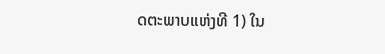ດຕະພາບແຫ່ງທີ 1) ໃນ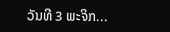ວັນທີ 3 ພະຈິກ...